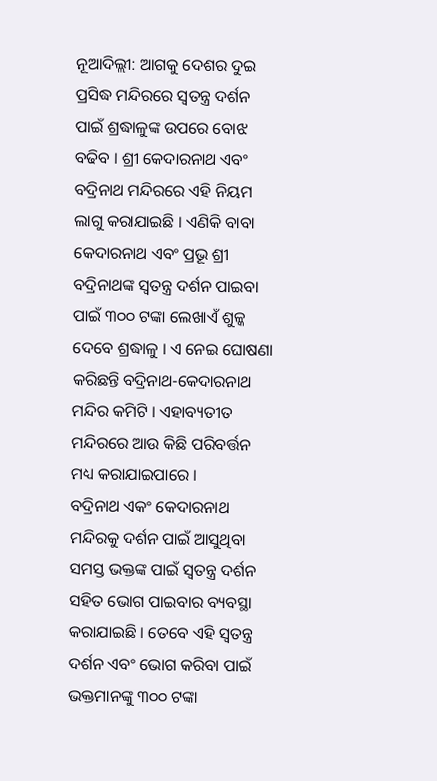ନୂଆଦିଲ୍ଲୀ: ଆଗକୁ ଦେଶର ଦୁଇ ପ୍ରସିଦ୍ଧ ମନ୍ଦିରରେ ସ୍ୱତନ୍ତ୍ର ଦର୍ଶନ ପାଇଁ ଶ୍ରଦ୍ଧାଳୁଙ୍କ ଉପରେ ବୋଝ ବଢିବ । ଶ୍ରୀ କେଦାରନାଥ ଏବଂ ବଦ୍ରିନାଥ ମନ୍ଦିରରେ ଏହି ନିୟମ ଲାଗୁ କରାଯାଇଛି । ଏଣିକି ବାବା କେଦାରନାଥ ଏବଂ ପ୍ରଭୂ ଶ୍ରୀ ବଦ୍ରିନାଥଙ୍କ ସ୍ୱତନ୍ତ୍ର ଦର୍ଶନ ପାଇବା ପାଇଁ ୩୦୦ ଟଙ୍କା ଲେଖାଏଁ ଶୁଳ୍କ ଦେବେ ଶ୍ରଦ୍ଧାଳୁ । ଏ ନେଇ ଘୋଷଣା କରିଛନ୍ତି ବଦ୍ରିନାଥ-କେଦାରନାଥ ମନ୍ଦିର କମିଟି । ଏହାବ୍ୟତୀତ ମନ୍ଦିରରେ ଆଉ କିଛି ପରିବର୍ତ୍ତନ ମଧ୍ୟ କରାଯାଇପାରେ ।
ବଦ୍ରିନାଥ ଏକଂ କେଦାରନାଥ ମନ୍ଦିରକୁ ଦର୍ଶନ ପାଇଁ ଆସୁଥିବା ସମସ୍ତ ଭକ୍ତଙ୍କ ପାଇଁ ସ୍ୱତନ୍ତ୍ର ଦର୍ଶନ ସହିତ ଭୋଗ ପାଇବାର ବ୍ୟବସ୍ଥା କରାଯାଇଛି । ତେବେ ଏହି ସ୍ୱତନ୍ତ୍ର ଦର୍ଶନ ଏବଂ ଭୋଗ କରିବା ପାଇଁ ଭକ୍ତମାନଙ୍କୁ ୩୦୦ ଟଙ୍କା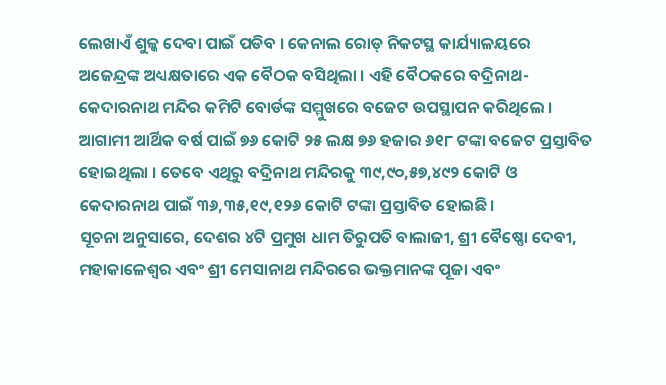ଲେଖାଏଁ ଶୁଳ୍କ ଦେବା ପାଇଁ ପଡିବ । କେନାଲ ରୋଡ୍ ନିକଟସ୍ଥ କାର୍ଯ୍ୟାଳୟରେ ଅଜେନ୍ଦ୍ରଙ୍କ ଅଧ୍ୟକ୍ଷତାରେ ଏକ ବୈଠକ ବସିଥିଲା । ଏହି ବୈଠକରେ ବଦ୍ରିନାଥ-କେଦାରନାଥ ମନ୍ଦିର କମିଟି ବୋର୍ଡଙ୍କ ସମ୍ମୁଖରେ ବଜେଟ ଉପସ୍ଥାପନ କରିଥିଲେ । ଆଗାମୀ ଆର୍ଥିକ ବର୍ଷ ପାଇଁ ୭୬ କୋଟି ୨୫ ଲକ୍ଷ ୭୬ ହଜାର ୬୧୮ ଟଙ୍କା ବଜେଟ ପ୍ରସ୍ତାବିତ ହୋଇଥିଲା । ତେବେ ଏଥିରୁ ବଦ୍ରିନାଥ ମନ୍ଦିରକୁ ୩୯,୯୦,୫୭,୪୯୨ କୋଟି ଓ କେଦାରନାଥ ପାଇଁ ୩୬,୩୫,୧୯,୧୨୬ କୋଟି ଟଙ୍କା ପ୍ରସ୍ତାବିତ ହୋଇଛି।
ସୂଚନା ଅନୁସାରେ, ଦେଶର ୪ଟି ପ୍ରମୁଖ ଧାମ ତିରୁପତି ବାଲାଜୀ, ଶ୍ରୀ ବୈଷ୍ଣୋ ଦେବୀ, ମହାକାଳେଶ୍ୱର ଏବଂ ଶ୍ରୀ ମେସାନାଥ ମନ୍ଦିରରେ ଭକ୍ତମାନଙ୍କ ପୂଜା ଏବଂ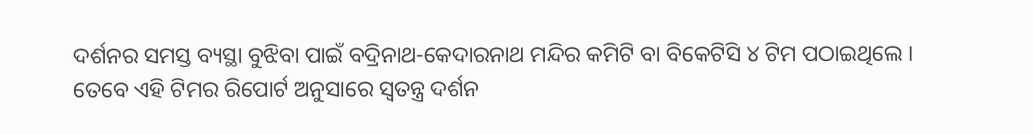ଦର୍ଶନର ସମସ୍ତ ବ୍ୟସ୍ଥା ବୁଝିବା ପାଇଁ ବଦ୍ରିନାଥ-କେଦାରନାଥ ମନ୍ଦିର କମିଟି ବା ବିକେଟିସି ୪ ଟିମ ପଠାଇଥିଲେ । ତେବେ ଏହି ଟିମର ରିପୋର୍ଟ ଅନୁସାରେ ସ୍ୱତନ୍ତ୍ର ଦର୍ଶନ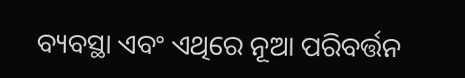ବ୍ୟବସ୍ଥା ଏବଂ ଏଥିରେ ନୂଆ ପରିବର୍ତ୍ତନ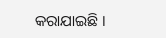କରାଯାଇଛି ।